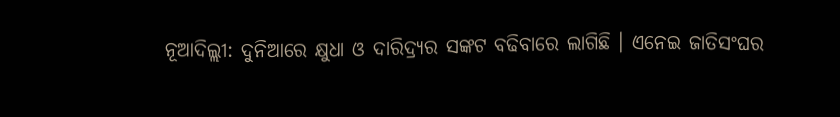ନୂଆଦିଲ୍ଲୀ: ଦୁନିଆରେ କ୍ଷୁଧା ଓ ଦାରିଦ୍ର୍ୟର ସଙ୍କଟ ବଢିବାରେ ଲାଗିଛି । ଏନେଇ ଜାତିସଂଘର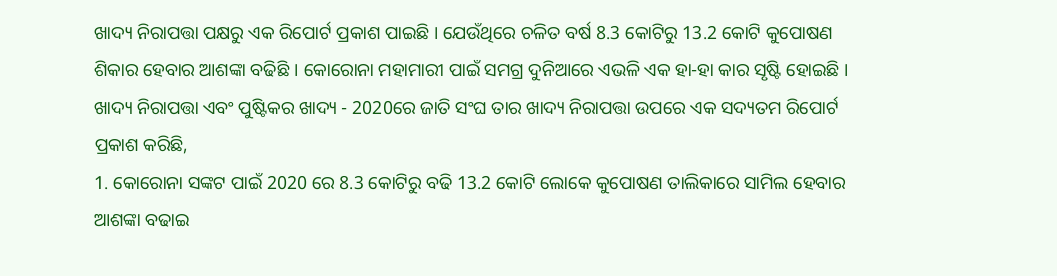ଖାଦ୍ୟ ନିରାପତ୍ତା ପକ୍ଷରୁ ଏକ ରିପୋର୍ଟ ପ୍ରକାଶ ପାଇଛି । ଯେଉଁଥିରେ ଚଳିତ ବର୍ଷ 8.3 କୋଟିରୁ 13.2 କୋଟି କୁପୋଷଣ ଶିକାର ହେବାର ଆଶଙ୍କା ବଢିଛି । କୋରୋନା ମହାମାରୀ ପାଇଁ ସମଗ୍ର ଦୁନିଆରେ ଏଭଳି ଏକ ହା-ହା କାର ସୃଷ୍ଟି ହୋଇଛି ।
ଖାଦ୍ୟ ନିରାପତ୍ତା ଏବଂ ପୁଷ୍ଟିକର ଖାଦ୍ୟ - 2020ରେ ଜାତି ସଂଘ ତାର ଖାଦ୍ୟ ନିରାପତ୍ତା ଉପରେ ଏକ ସଦ୍ୟତମ ରିପୋର୍ଟ ପ୍ରକାଶ କରିଛି,
1. କୋରୋନା ସଙ୍କଟ ପାଇଁ 2020 ରେ 8.3 କୋଟିରୁ ବଢି 13.2 କୋଟି ଲୋକେ କୁପୋଷଣ ତାଲିକାରେ ସାମିଲ ହେବାର ଆଶଙ୍କା ବଢାଇ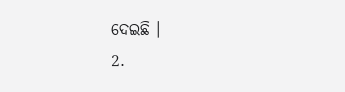ଦେଇଛି ।
2.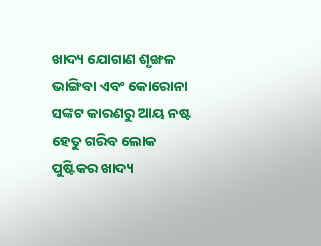ଖାଦ୍ୟ ଯୋଗାଣ ଶୃଙ୍ଖଳ ଭାଙ୍ଗିବା ଏବଂ କୋରୋନା ସଙ୍କଟ କାରଣରୁ ଆୟ ନଷ୍ଟ ହେତୁ ଗରିବ ଲୋକ ପୁଷ୍ଟିକର ଖାଦ୍ୟ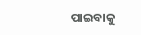ପାଇବାକୁ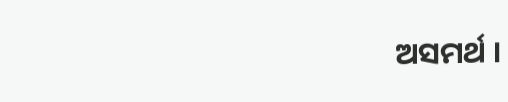ଅସମର୍ଥ ।